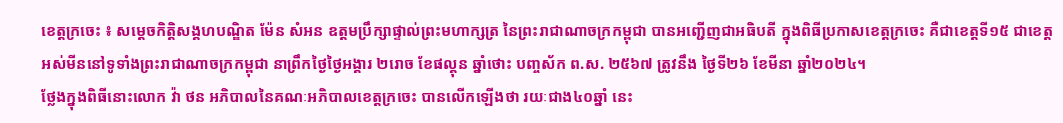ខេត្តក្រចេះ ៖ សម្តេចកិត្តិសង្គហបណ្ឌិត ម៉ែន សំអន ឧត្តមប្រឹក្សាផ្ទាល់ព្រះមហាក្សត្រ នៃព្រះរាជាណាចក្រកម្ពុជា បានអញ្ជើញជាអធិបតី ក្នុងពិធីប្រកាសខេត្តក្រចេះ គឺជាខេត្តទី១៥ ជាខេត្តអស់មីននៅទូទាំងព្រះរាជាណាចក្រកម្ពុជា នាព្រឹកថ្ងៃថ្ងៃអង្គារ ២រោច ខែផល្គុន ឆ្នាំថោះ បញ្ចស័ក ព.ស. ២៥៦៧ ត្រូវនឹង ថ្ងៃទី២៦ ខែមីនា ឆ្នាំ២០២៤។
ថ្លែងក្នុងពិធីនោះលោក វ៉ា ថន អភិបាលនៃគណៈអភិបាលខេត្តក្រចេះ បានលើកឡើងថា រយៈជាង៤០ឆ្នាំ នេះ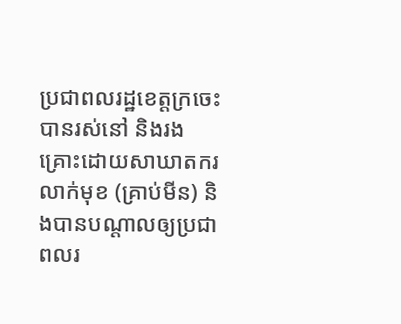ប្រជាពលរដ្ឋខេត្តក្រចេះបានរស់នៅ និងរងគ្រោះដោយសាឃាតករលាក់មុខ (គ្រាប់មីន) និងបានបណ្តាលឲ្យប្រជាពលរ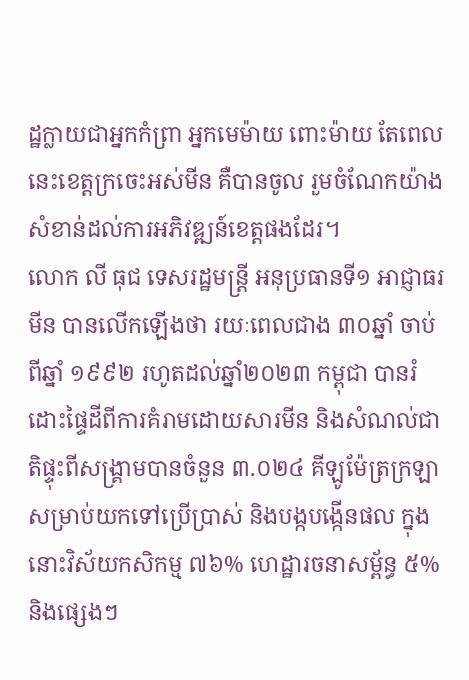ដ្ឋក្លាយជាអ្នកកំព្រា អ្នកមេម៉ាយ ពោះម៉ាយ តែពេលនេះខេត្តក្រចេះអស់មីន គឺបានចូល រួមចំណែកយ៉ាងសំខាន់ដល់ការអភិវឌ្ឍន៍ខេត្តផងដែរ។
លោក លី ធុជ ទេសរដ្ឋមន្ត្រី អនុប្រធានទី១ អាជ្ញាធរមីន បានលើកឡើងថា រយៈពេលជាង ៣០ឆ្នាំ ចាប់ពីឆ្នាំ ១៩៩២ រហូតដល់ឆ្នាំ២០២៣ កម្ពុជា បានរំដោះផ្ទៃដីពីការគំរាមដោយសារមីន និងសំណល់ជាតិផ្ទុះពីសង្រ្គាមបានចំនួន ៣.០២៤ គីឡូម៉ែត្រក្រឡា សម្រាប់យកទៅប្រើប្រាស់ និងបង្កបង្កើនផល ក្នុងនោះវិស័យកសិកម្ម ៧៦% ហេដ្ឋារចនាសម្ព័ន្ធ ៥% និងផ្សេងៗ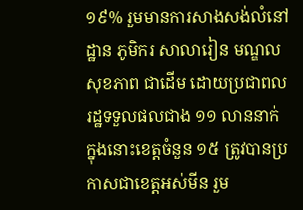១៩% រួមមានការសាងសង់លំនៅដ្ឋាន ភូមិករ សាលារៀន មណ្ឌលសុខភាព ជាដើម ដោយប្រជាពលរដ្ឋទទួលផលជាង ១១ លាននាក់ ក្នុងនោះខេត្តចំនួន ១៥ ត្រូវបានប្រកាសជាខេត្តអស់មីន រួម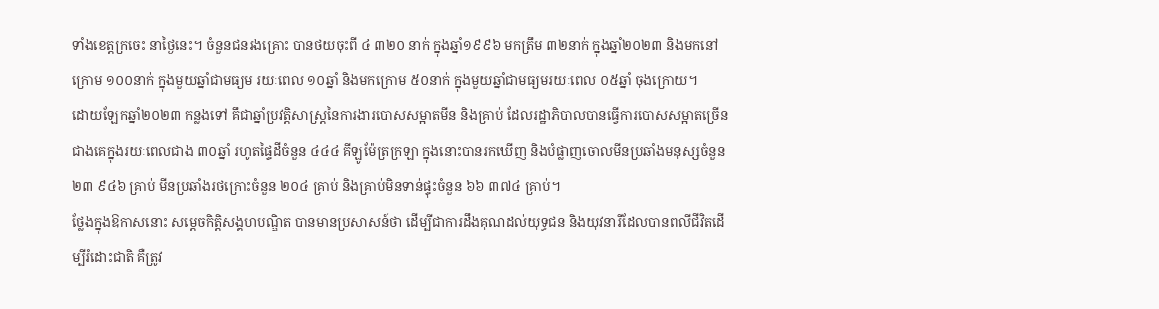ទាំងខេត្តក្រចេះ នាថ្ងៃនេះ។ ចំនួនជនរងគ្រោះ បានថយចុះពី ៤ ៣២០ នាក់ ក្នុងឆ្នាំ១៩៩៦ មកត្រឹម ៣២នាក់ ក្នុងឆ្នាំ២០២៣ និងមកនៅក្រោម ១០០នាក់ ក្នុងមួយឆ្នាំជាមធ្យម រយៈពេល ១០ឆ្នាំ និងមកក្រោម ៥០នាក់ ក្នុងមួយឆ្នាំជាមធ្យមរយៈពេល ០៥ឆ្នាំ ចុងក្រោយ។
ដោយឡែកឆ្នាំ២០២៣ កន្លងទៅ គឹជាឆ្នាំប្រវត្តិសាស្រ្តនៃការងារបោសសម្អាតមីន និងគ្រាប់ ដែលរដ្ឋាភិបាលបានធ្វើការបោសសម្អាតច្រើនជាងគេក្នុងរយៈពេលជាង ៣០ឆ្នាំ រហូតផ្ទៃដីចំនួន ៤៤៤ គីឡូម៉ែត្រក្រឡា ក្នុងនោះបានរកឃើញ និងបំផ្លាញចោលមីនប្រឆាំងមនុស្សចំនួន ២៣ ៩៤៦ គ្រាប់ មីនប្រឆាំងរថក្រោះចំនួន ២០៤ គ្រាប់ និងគ្រាប់មិនទាន់ផ្ទុះចំនួន ៦៦ ៣៧៤ គ្រាប់។
ថ្លែងក្នុងឱកាសនោះ សម្តេចកិត្តិសង្គហបណ្ឌិត បានមានប្រសាសន៍ថា ដើម្បីជាការដឹងគុណដល់យុទ្ធជន និងយុវនារីដែលបានពលីជីវិតដើម្បីរំដោះជាតិ គឺត្រូវ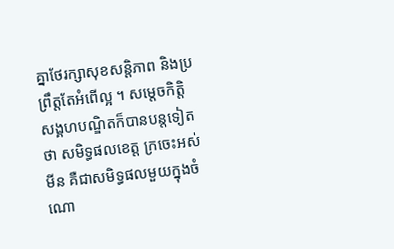គ្នាថែរក្សាសុខសន្តិភាព និងប្រព្រឹត្តតែអំពើល្អ ។ សម្តេចកិត្តិសង្គហបណ្ឌិតក៏បានបន្តទៀតថា សមិទ្ធផលខេត្ត ក្រចេះអស់មីន គឺជាសមិទ្ធផលមួយក្នុងចំណោ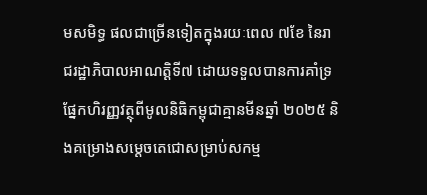មសមិទ្ធ ផលជាច្រើនទៀតក្នុងរយៈពេល ៧ខែ នៃរាជរដ្ឋាភិបាលអាណត្តិទី៧ ដោយទទួលបានការគាំទ្រផ្នែកហិរញ្ញវត្ថុពីមូលនិធិកម្ពុជាគ្មានមីនឆ្នាំ ២០២៥ និងគម្រោងសម្តេចតេជោសម្រាប់សកម្ម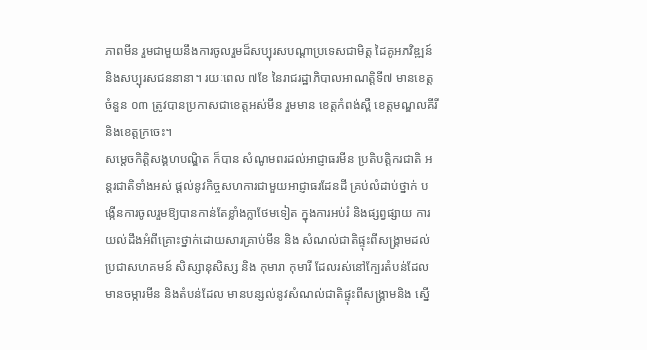ភាពមីន រួមជាមួយនឹងការចូលរួមដ៏សប្បុរសបណ្តាប្រទេសជាមិត្ត ដៃគូអភវិឌ្ឍន៍ និងសប្បុរសជននានា។ រយៈពេល ៧ខែ នៃរាជរដ្ឋាភិបាលអាណត្តិទី៧ មានខេត្តចំនួន ០៣ ត្រូវបានប្រកាសជាខេត្តអស់មីន រួមមាន ខេត្តកំពង់ស្ពឺ ខេត្តមណ្ឌលគីរី និងខេត្តក្រចេះ។
សម្តេចកិត្តិសង្គហបណ្ឌិត ក៏បាន សំណូមពរដល់អាជ្ញាធរមីន ប្រតិបត្តិករជាតិ អន្តរជាតិទាំងអស់ ផ្តល់នូវកិច្ចសហការជាមួយអាជ្ញាធរដែនដី គ្រប់លំដាប់ថ្នាក់ បង្កើនការចូលរួមឱ្យបានកាន់តែខ្លាំងក្លាថែមទៀត ក្នុងការអប់រំ និងផ្សព្វផ្សាយ ការយល់ដឹងអំពីគ្រោះថ្នាក់ដោយសារគ្រាប់មីន និង សំណល់ជាតិផ្ទុះពីសង្គ្រាមដល់ប្រជាសហគមន៍ សិស្សានុសិស្ស និង កុមារា កុមារី ដែលរស់នៅក្បែរតំបន់ដែលមានចម្ការមីន និងតំបន់ដែល មានបន្សល់នូវសំណល់ជាតិផ្ទុះពីសង្គ្រាមនិង ស្នើ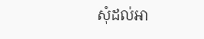សុំដល់អា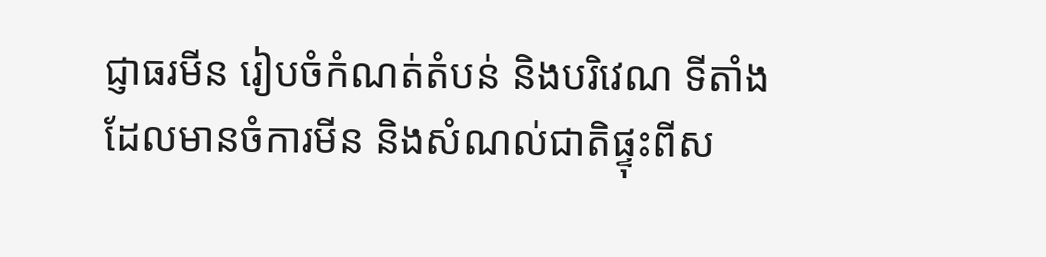ជ្ញាធរមីន រៀបចំកំណត់តំបន់ និងបរិវេណ ទីតាំងដែលមានចំការមីន និងសំណល់ជាតិផ្ទុះពីស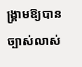ង្គ្រាមឱ្យបាន ច្បាស់លាស់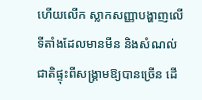ហើយលើក ស្លាកសញ្ញាបង្ហាញលើទីតាំងដែលមានមីន និងសំណល់ជាតិផ្ទុះពីសង្គ្រាមឱ្យបានច្រើន ដើ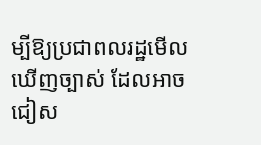ម្បីឱ្យប្រជាពលរដ្ឋមើលឃើញច្បាស់ ដែលអាចជៀស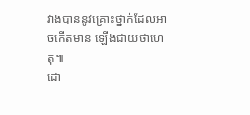វាងបាននូវគ្រោះថ្នាក់ដែលអាចកើតមាន ឡើងជាយថាហេតុ៕
ដោ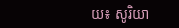យ៖ សូរិយា